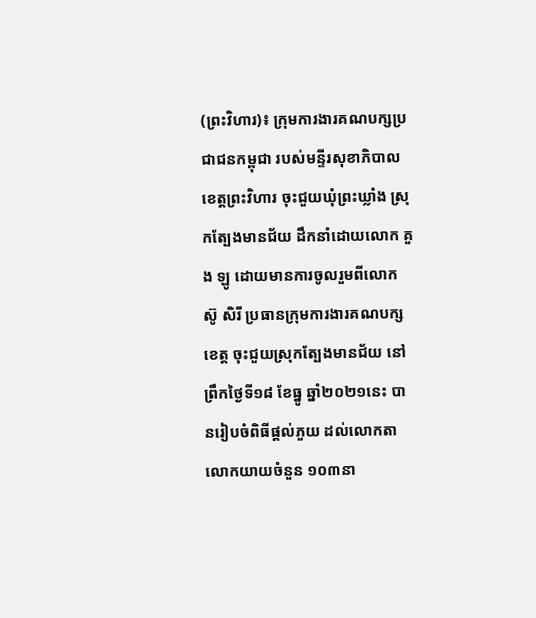(ព្រះវិហារ)៖ ក្រុមការងារគណបក្សប្រជាជនកម្ពុជា របស់មន្ទីរសុខាភិបាលខេត្តព្រះវិហារ ចុះជួយឃុំព្រះឃ្លាំង ស្រុកត្បែងមានជ័យ ដឹកនាំដោយលោក គួង ឡូ ដោយមានការចូលរួមពីលោក ស៊ូ សិរី ប្រធានក្រុមការងារគណបក្សខេត្ត ចុះជួយស្រុកត្បែងមានជ័យ នៅព្រឹកថ្ងៃទី១៨ ខែធ្នូ ឆ្នាំ២០២១នេះ បានរៀបចំពិធីផ្តល់ភួយ ដល់លោកតា លោកយាយចំនួន ១០៣នា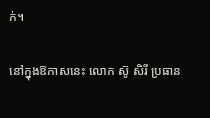ក់។

នៅក្នុងឱកាសនេះ លោក ស៊ូ សិរី ប្រធាន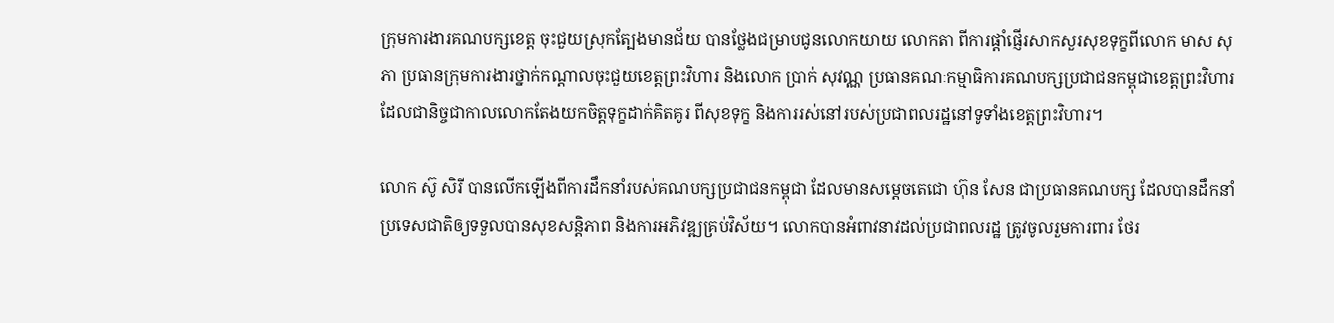ក្រុមការងារគណបក្សខេត្ត ចុះជួយស្រុកត្បែងមានជ័យ បានថ្លែងជម្រាបជូនលោកយាយ លោកតា ពីការផ្តាំផ្ញើរសាកសួរសុខទុក្ខពីលោក មាស សុភា ប្រធានក្រុមការងារថ្នាក់កណ្តាលចុះជួយខេត្តព្រះវិហារ និងលោក ប្រាក់ សុវណ្ណ ប្រធានគណៈកម្មាធិការគណបក្សប្រជាជនកម្ពុជាខេត្តព្រះវិហារ ដែលជានិច្ចជាកាលលោកតែងយកចិត្តទុក្ខដាក់គិតគូរ ពីសុខទុក្ខ និងការរស់នៅរបស់ប្រជាពលរដ្ឋនៅទូទាំងខេត្តព្រះវិហារ។

លោក ស៊ូ សិរី បានលើកឡើងពីការដឹកនាំរបស់គណបក្សប្រជាជនកម្ពុជា ដែលមានសម្តេចតេជោ ហ៊ុន សែន ជាប្រធានគណបក្ស ដែលបានដឹកនាំប្រទេសជាតិឲ្យទទួលបានសុខសន្តិភាព និងការអភិវឌ្ឍគ្រប់វិស័យ។ លោកបានអំពាវនាវដល់ប្រជាពលរដ្ឋ ត្រូវចូលរួមការពារ ថែរ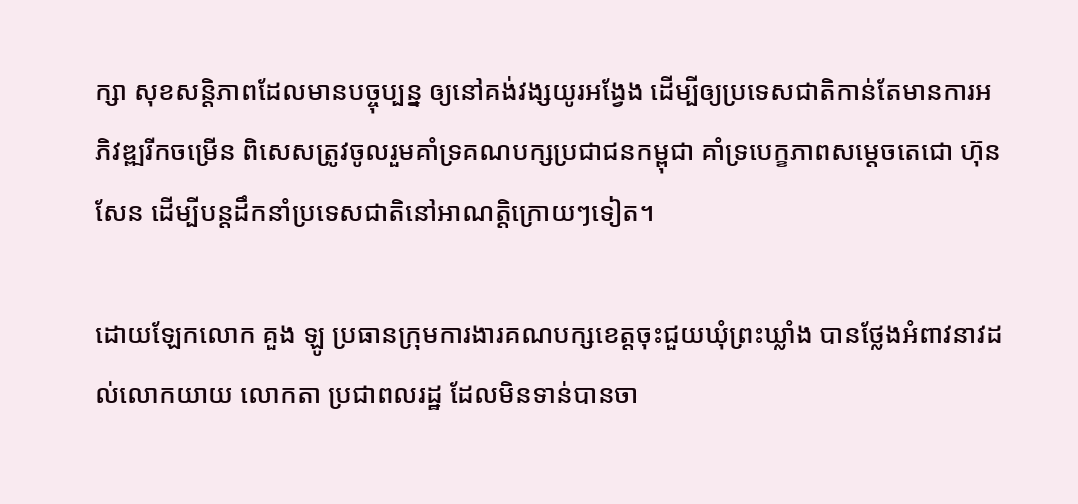ក្សា សុខសន្តិភាពដែលមានបច្ចុប្បន្ន ឲ្យនៅគង់វង្សយូរអង្វែង ដើម្បីឲ្យប្រទេសជាតិកាន់តែមានការអភិវឌ្ឍរីកចម្រើន ពិសេសត្រូវចូលរួមគាំទ្រគណបក្សប្រជាជនកម្ពុជា គាំទ្របេក្ខភាពសម្តេចតេជោ ហ៊ុន សែន ដើម្បីបន្តដឹកនាំប្រទេសជាតិនៅអាណត្តិក្រោយៗទៀត។

ដោយឡែកលោក គួង ឡូ ប្រធានក្រុមការងារគណបក្សខេត្តចុះជួយឃុំព្រះឃ្លាំង បានថ្លែងអំពាវនាវដល់លោកយាយ លោកតា ប្រជាពលរដ្ឋ ដែលមិនទាន់បានចា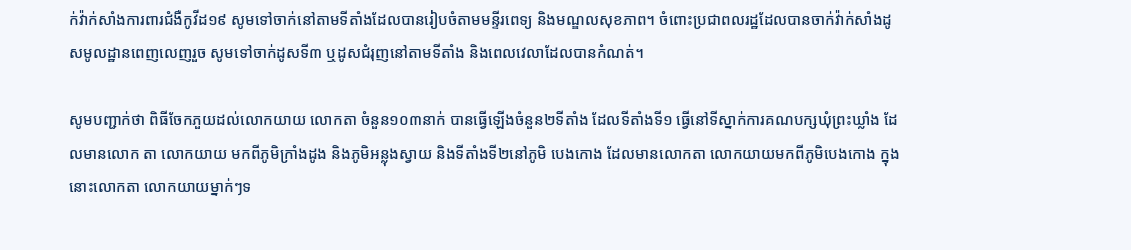ក់វ៉ាក់សាំងការពារជំងឺកូវីដ១៩ សូមទៅចាក់នៅតាមទីតាំងដែលបានរៀបចំតាមមន្ទីរពេទ្យ និងមណ្ឌលសុខភាព។ ចំពោះប្រជាពលរដ្ឋដែលបានចាក់វ៉ាក់សាំងដូសមូលដ្ឋានពេញលេញរួច សូមទៅចាក់ដូសទី៣ ឬដូសជំរុញនៅតាមទីតាំង និងពេលវេលាដែលបានកំណត់។

សូមបញ្ជាក់ថា ពិធីចែកភួយដល់លោកយាយ លោកតា ចំនួន១០៣នាក់ បានធ្វើឡើងចំនួន២ទីតាំង ដែលទីតាំងទី១ ធ្វើនៅទីស្នាក់ការគណបក្សឃុំព្រះឃ្លាំង ដែលមានលោក តា លោកយាយ មកពីភូមិក្រាំងដូង និងភូមិអន្លុងស្វាយ និងទីតាំងទី២នៅភូមិ បេងកោង ដែលមានលោកតា លោកយាយមកពីភូមិបេងកោង ក្នុងនោះលោកតា លោកយាយម្នាក់ៗទ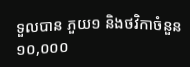ទួលបាន ភួយ១ និងថវិកាចំនួន១០,០០០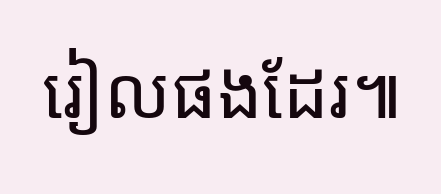រៀលផងដែរ៕